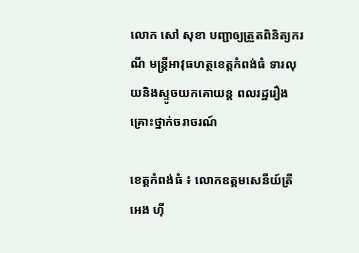លោក សៅ សុខា បញ្ជាឲ្យត្រួតពិនិត្យករណី មន្ត្រីអាវុធហត្ថខេត្តកំពង់ធំ ទារលុយនិងស្ទូចយកគោយន្ត ពលរដ្ឋរឿងគ្រោះថ្នាក់ចរាចរណ៍

ខេត្តកំពង់ធំ ៖ លោកឧត្តមសេនីយ៍ត្រី អេង ហ៊ី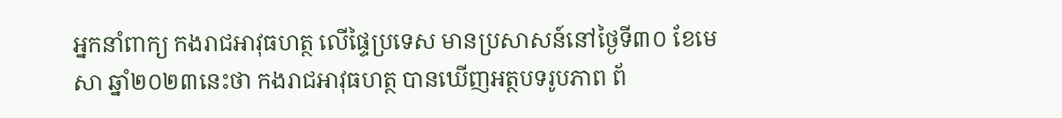អ្នកនាំពាក្យ កងរាជអាវុធហត្ថ លើផ្ទៃប្រទេស មានប្រសាសន៍នៅថ្ងៃទី៣០ ខែមេសា ឆ្នាំ២០២៣នេះថា កងរាជអាវុធហត្ថ បានឃើញអត្ថបទរូបភាព ព័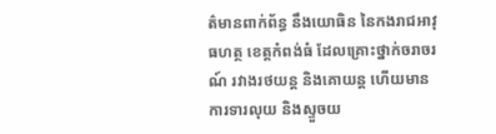ត៌មានពាក់ព័ន្ធ នឹងយោធិន នៃកងរាជអាវុធហត្ថ ខេត្តកំពង់ធំ ដែលគ្រោះថ្នាក់ចរាចរណ៍ រវាងរថយន្ដ និងគោយន្ដ ហើយមានការទារលុយ និងស្ទួចយ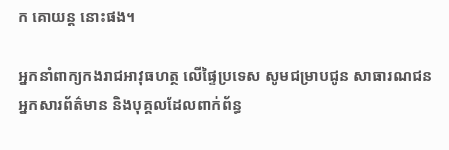ក គោយន្ត នោះផង។

អ្នកនាំពាក្យកងរាជអាវុធហត្ថ លើផ្ទៃប្រទេស សូមជម្រាបជូន សាធារណជន អ្នកសារព័ត៌មាន និងបុគ្គលដែលពាក់ព័ន្ធ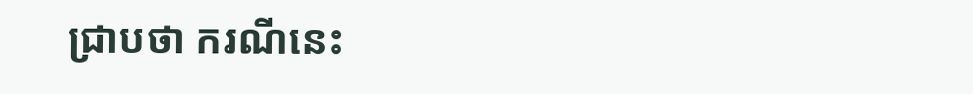ជ្រាបថា ករណីនេះ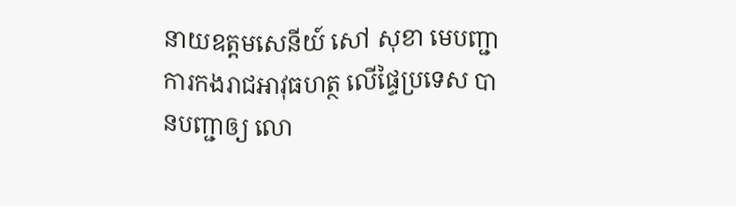នាយឧត្តមសេនីយ៍ សៅ សុខា មេបញ្ជាការកងរាជអាវុធហត្ថ លើផ្ទៃប្រទេស បានបញ្ជាឲ្យ លោ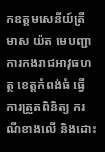កឧត្តមសេនីយ៍ត្រី មាស យ៉ត មេបញ្ជាការកងរាជអាវុធហត្ថ ខេត្តកំពង់ធំ ធ្វើការត្រួតពិនិត្យ ករណីខាងលើ និងដោះ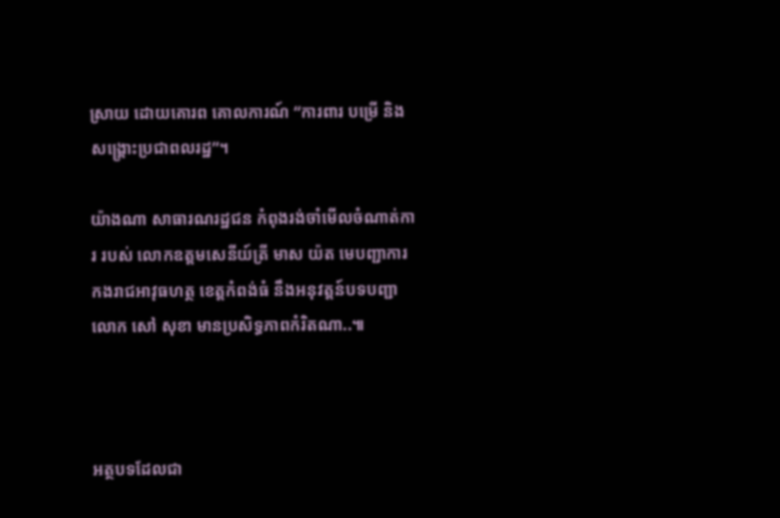ស្រាយ ដោយគោរព គោលការណ៍ “ការពារ បម្រើ និងសង្គ្រោះប្រជាពលរដ្ឋ”។

យ៉ាងណា សាធារណរដ្ឋជន កំពុងរង់ចាំមើលចំណាត់ការ របស់ លោកឧត្តមសេនីយ៍ត្រី មាស យ៉ត មេបញ្ជាការកងរាជអាវុធហត្ថ ខេត្តកំពង់ធំ នឹងអនុវត្តន៍បទបញ្ជា លោក សៅ សុខា មានប្រសិទ្ធភាពកំរិតណា..៕



អត្ថបទដែលជា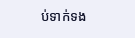ប់ទាក់ទង